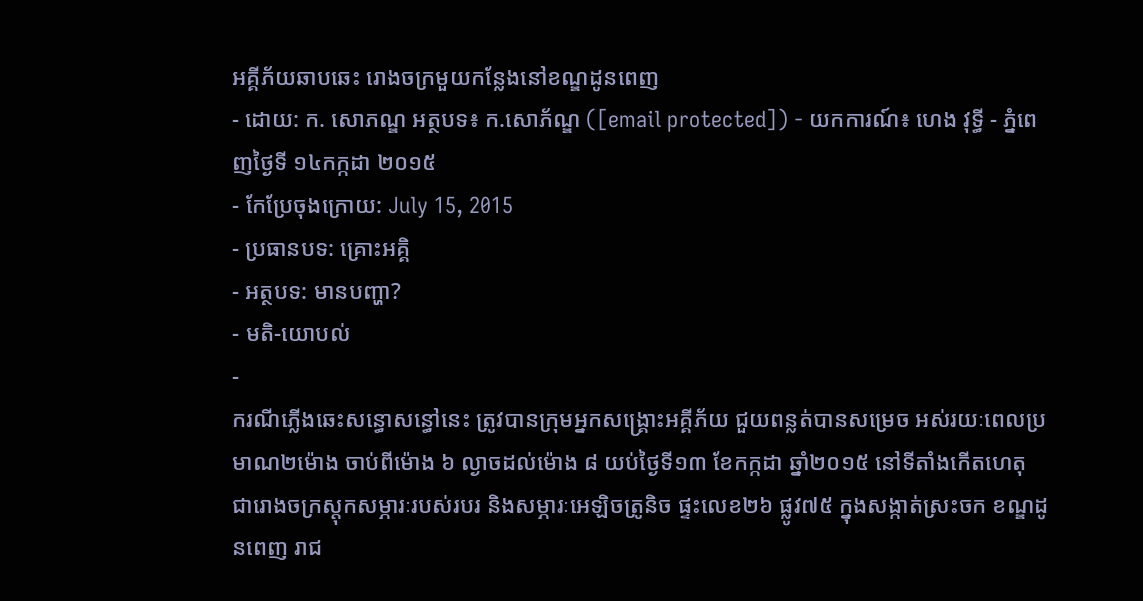អគ្គីភ័យឆាបឆេះ រោងចក្រមួយកន្លែងនៅខណ្ឌដូនពេញ
- ដោយ: ក. សោភណ្ឌ អត្ថបទ៖ ក.សោភ័ណ្ឌ ([email protected]) - យកការណ៍៖ ហេង វុទ្ធី - ភ្នំពេញថ្ងៃទី ១៤កក្កដា ២០១៥
- កែប្រែចុងក្រោយ: July 15, 2015
- ប្រធានបទ: គ្រោះអគ្គិ
- អត្ថបទ: មានបញ្ហា?
- មតិ-យោបល់
-
ករណីភ្លើងឆេះសន្ធោសន្ធៅនេះ ត្រូវបានក្រុមអ្នកសង្គ្រោះអគ្គីភ័យ ជួយពន្លត់បានសម្រេច អស់រយៈពេលប្រមាណ២ម៉ោង ចាប់ពីម៉ោង ៦ ល្ងាចដល់ម៉ោង ៨ យប់ថ្ងៃទី១៣ ខែកក្កដា ឆ្នាំ២០១៥ នៅទីតាំងកើតហេតុ ជារោងចក្រស្តុកសម្ភារៈរបស់របរ និងសម្ភារៈអេឡិចត្រូនិច ផ្ទះលេខ២៦ ផ្លូវ៧៥ ក្នុងសង្កាត់ស្រះចក ខណ្ឌដូនពេញ រាជ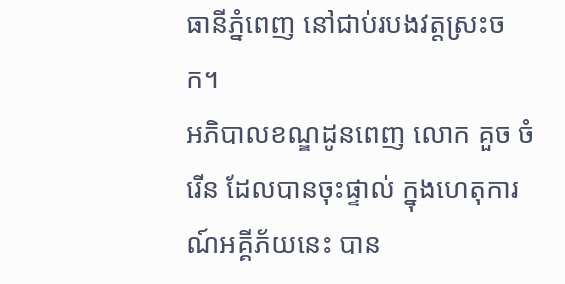ធានីភ្នំពេញ នៅជាប់របងវត្តស្រះចក។
អភិបាលខណ្ឌដូនពេញ លោក គួច ចំរើន ដែលបានចុះផ្ទាល់ ក្នុងហេតុការណ៍អគ្គីភ័យនេះ បាន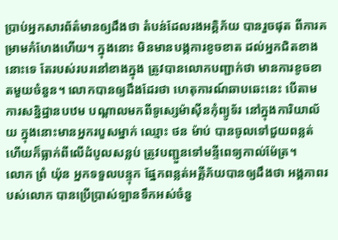ប្រាប់អ្នកសារព័ត៌មានឲ្យដឹងថា តំបន់ដែលរងអគ្គិភ័យ បានរួចផុត ពីការគម្រាមកំហែងហើយ។ ក្នុងនោះ មិនមានបង្កការខូចខាត ដល់អ្នកជិតខាងនោះទេ តែរបស់របរនៅខាងក្នុង ត្រូវបានលោកបញ្ជាក់ថា មានការខូចខាតមួយចំនួន។ លោកបានឲ្យដឹងដែរថា ហេតុការណ៍ឆាបឆេះនេះ បើតាមការសន្និដ្ឋានបឋម បណ្តាលមកពីទូស្សេម៉ាស៊ីនកុំព្យូទ័រ នៅក្នុងការិយាល័យ ក្នុងនោះមានអ្នករបួសម្នាក់ ឈ្មោះ ថន ម៉ាប់ បានចូលទៅជួយពន្លត់ ហើយក៏ធ្លាក់ពីលើដំបូលសន្លប់ ត្រូវបញ្ជួនទៅមន្ទីពេទ្យកាល់ម៉ែត្រ។
លោក ព្រំ យ៉ុន អ្នកទទួលបន្ទុក ផ្នែកពន្លត់អគ្គីភ័យបានឲ្យដឹងថា អង្គភាពរបស់លោក បានប្រើប្រាស់ឡានទឹកអស់ចំនួ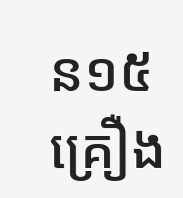ន១៥គ្រឿង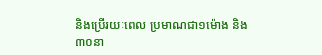និងប្រើរយៈពេល ប្រមាណជា១ម៉ោង និង ៣០នា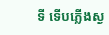ទី ទើបភ្លើងស្ង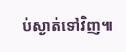ប់ស្ងាត់ទៅវិញ៕